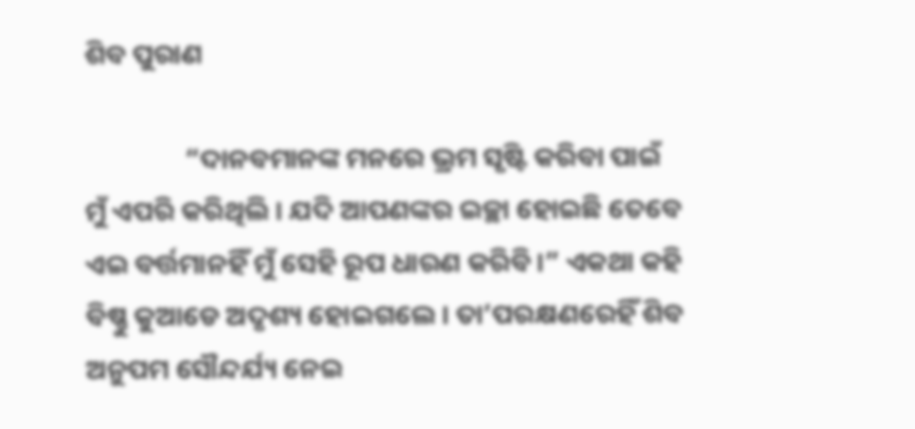ଶିବ ପୁରାଣ

                “ଦାନବମାନଙ୍କ ମନରେ ଭ୍ରମ ସୃଷ୍ଟି କରିବା ପାଇଁ ମୁଁ ଏପରି କରିଥିଲି । ଯଦି ଆପଣଙ୍କର ଇଚ୍ଛା ହୋଇଛି ତେବେ ଏଇ ବର୍ତ୍ତମାନହିଁ ମୁଁ ସେହି ରୂପ ଧାରଣ କରିବି ।” ଏକଥା କହି ବିଷ୍ଣୁ କୁଆଡେ ଅଦୃଶ୍ୟ ହୋଇଗଲେ । ତା’ପରକ୍ଷଣରେହିଁ ଶିବ ଅନୁପମ ସୌନ୍ଦର୍ଯ୍ୟ ନେଇ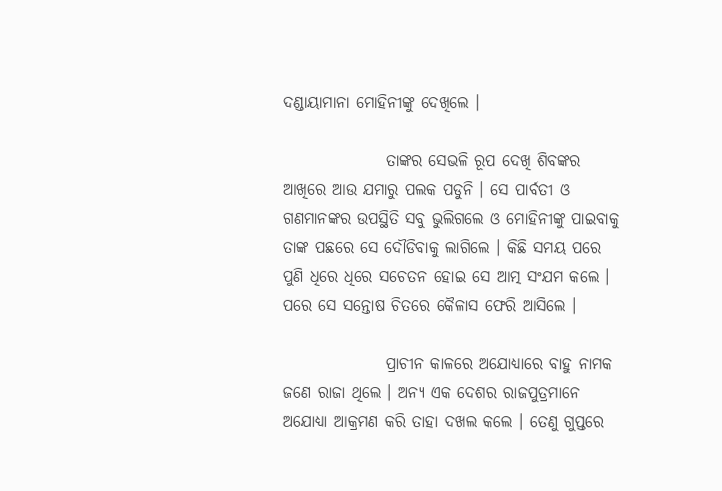ଦଣ୍ଡାୟାମାନା ମୋହିନୀଙ୍କୁ ଦେଖିଲେ ।

                ତାଙ୍କର ସେଭଳି ରୂପ ଦେଖି ଶିବଙ୍କର ଆଖିରେ ଆଉ ଯମାରୁ ପଲକ ପଡୁନି । ସେ ପାର୍ବତୀ ଓ ଗଣମାନଙ୍କର ଉପସ୍ଥିତି ସବୁ ଭୁଲିଗଲେ ଓ ମୋହିନୀଙ୍କୁ ପାଇବାକୁ ତାଙ୍କ ପଛରେ ସେ ଦୌଡିବାକୁ ଲାଗିଲେ । କିଛି ସମୟ ପରେ ପୁଣି ଧିରେ ଧିରେ ସଚେତନ ହୋଇ ସେ ଆତ୍ମ ସଂଯମ କଲେ । ପରେ ସେ ସନ୍ତୋଷ ଚିତରେ କୈଳାସ ଫେରି ଆସିଲେ ।

                ପ୍ରାଚୀନ କାଳରେ ଅଯୋଧ୍ୟାରେ ବାହୁ ନାମକ ଜଣେ ରାଜା ଥିଲେ । ଅନ୍ୟ ଏକ ଦେଶର ରାଜପୁତ୍ରମାନେ ଅଯୋଧ୍ୟା ଆକ୍ରମଣ କରି ତାହା ଦଖଲ କଲେ । ତେଣୁ ଗୁପ୍ତରେ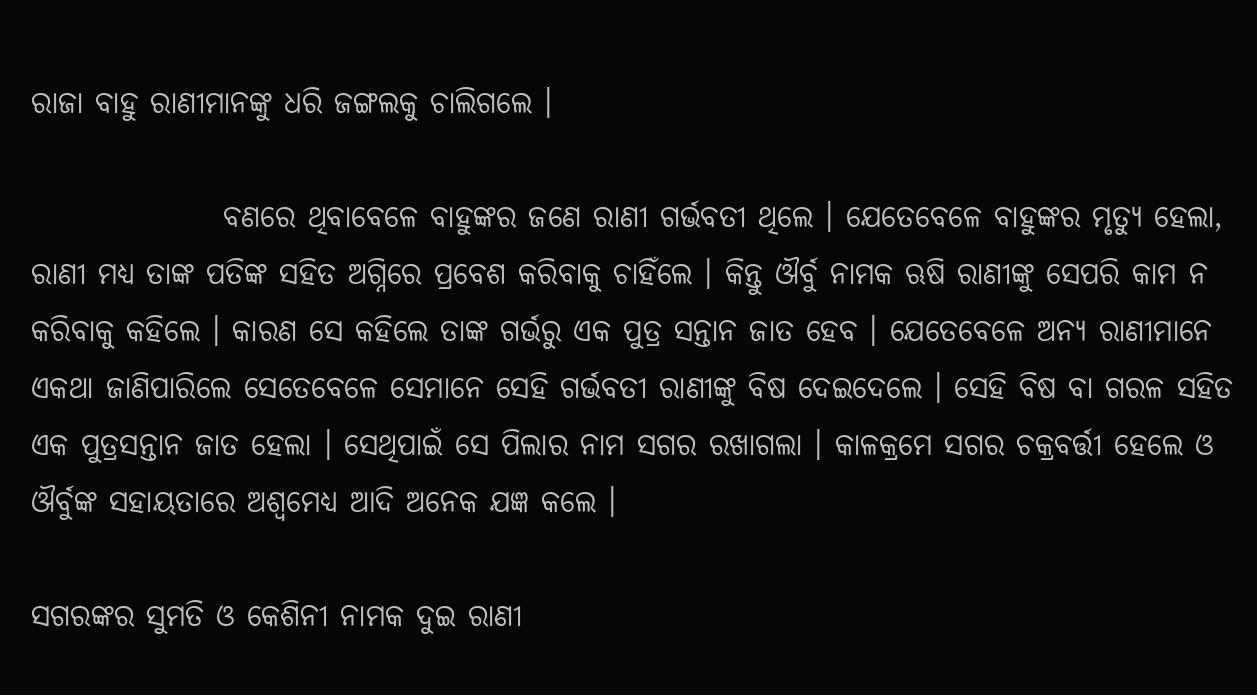ରାଜା ବାହୁ ରାଣୀମାନଙ୍କୁ ଧରି ଜଙ୍ଗଲକୁ ଚାଲିଗଲେ ।

                ବଣରେ ଥିବାବେଳେ ବାହୁଙ୍କର ଜଣେ ରାଣୀ ଗର୍ଭବତୀ ଥିଲେ । ଯେତେବେଳେ ବାହୁଙ୍କର ମୃତ୍ୟୁ ହେଲା, ରାଣୀ ମଧ୍ୟ ତାଙ୍କ ପତିଙ୍କ ସହିତ ଅଗ୍ନିରେ ପ୍ରବେଶ କରିବାକୁ ଚାହିଁଲେ । କିନ୍ତୁ ଔର୍ବୁ ନାମକ ଋଷି ରାଣୀଙ୍କୁ ସେପରି କାମ ନ କରିବାକୁ କହିଲେ । କାରଣ ସେ କହିଲେ ତାଙ୍କ ଗର୍ଭରୁ ଏକ ପୁତ୍ର ସନ୍ତାନ ଜାତ ହେବ । ଯେତେବେଳେ ଅନ୍ୟ ରାଣୀମାନେ ଏକଥା ଜାଣିପାରିଲେ ସେତେବେଳେ ସେମାନେ ସେହି ଗର୍ଭବତୀ ରାଣୀଙ୍କୁ ବିଷ ଦେଇଦେଲେ । ସେହି ବିଷ ବା ଗରଳ ସହିତ ଏକ ପୁତ୍ରସନ୍ତାନ ଜାତ ହେଲା । ସେଥିପାଇଁ ସେ ପିଲାର ନାମ ସଗର ରଖାଗଲା । କାଳକ୍ରମେ ସଗର ଚକ୍ରବର୍ତ୍ତୀ ହେଲେ ଓ ଔର୍ବୁଙ୍କ ସହାୟତାରେ ଅଶ୍ୱମେଧ୍ୟ ଆଦି ଅନେକ ଯଜ୍ଞ କଲେ ।

ସଗରଙ୍କର ସୁମତି ଓ କେଶିନୀ ନାମକ ଦୁଇ ରାଣୀ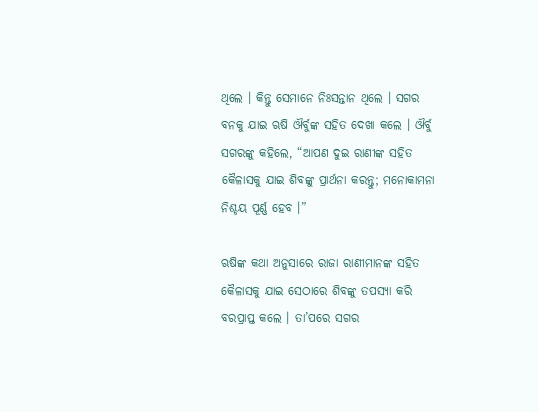ଥିଲେ । କିନ୍ତୁ ସେମାନେ ନିଃସନ୍ତାନ ଥିଲେ । ସଗର ବନକୁ ଯାଇ ଋଷି ଔର୍ବୁଙ୍କ ସହିତ ଦେଖା କଲେ । ଔର୍ବୁ ସଗରଙ୍କୁ କହିଲେ, “ଆପଣ ଦୁଇ ରାଣୀଙ୍କ ସହିତ କୈଳାସକୁ ଯାଇ ଶିବଙ୍କୁ ପ୍ରାର୍ଥନା କରନ୍ତୁ; ମନୋକାମନା ନିଶ୍ଚୟ ପୂର୍ଣ୍ଣ ହେବ ।”

ଋଷିଙ୍କ କଥା ଅନୁସାରେ ରାଜା ରାଣୀମାନଙ୍କ ସହିତ କୈଳାସକୁ ଯାଇ ସେଠାରେ ଶିବଙ୍କୁ ତପସ୍ୟା କରି ବରପ୍ରାପ୍ତ କଲେ । ତା’ପରେ ସଗର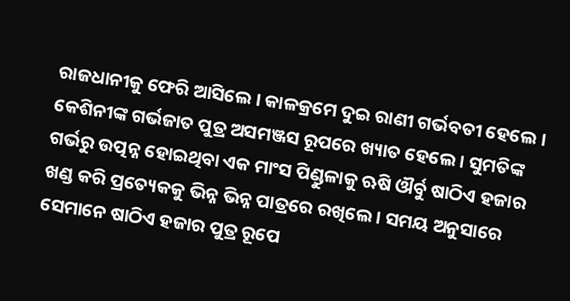ରାଜଧାନୀକୁ ଫେରି ଆସିଲେ । କାଳକ୍ରମେ ଦୁଇ ରାଣୀ ଗର୍ଭବତୀ ହେଲେ । କେଶିନୀଙ୍କ ଗର୍ଭଜାତ ପୁତ୍ର ଅସମଞ୍ଜସ ରୂପରେ ଖ୍ୟାତ ହେଲେ । ସୁମତିଙ୍କ ଗର୍ଭରୁ ଉତ୍ପନ୍ନ ହୋଇଥିବା ଏକ ମାଂସ ପିଣ୍ଡୁଳାକୁ ଋଷି ଔର୍ବୁ ଷାଠିଏ ହଜାର ଖଣ୍ଡ କରି ପ୍ରତ୍ୟେକକୁ ଭିନ୍ନ ଭିନ୍ନ ପାତ୍ରରେ ରଖିଲେ । ସମୟ ଅନୁସାରେ ସେମାନେ ଷାଠିଏ ହଜାର ପୁତ୍ର ରୂପେ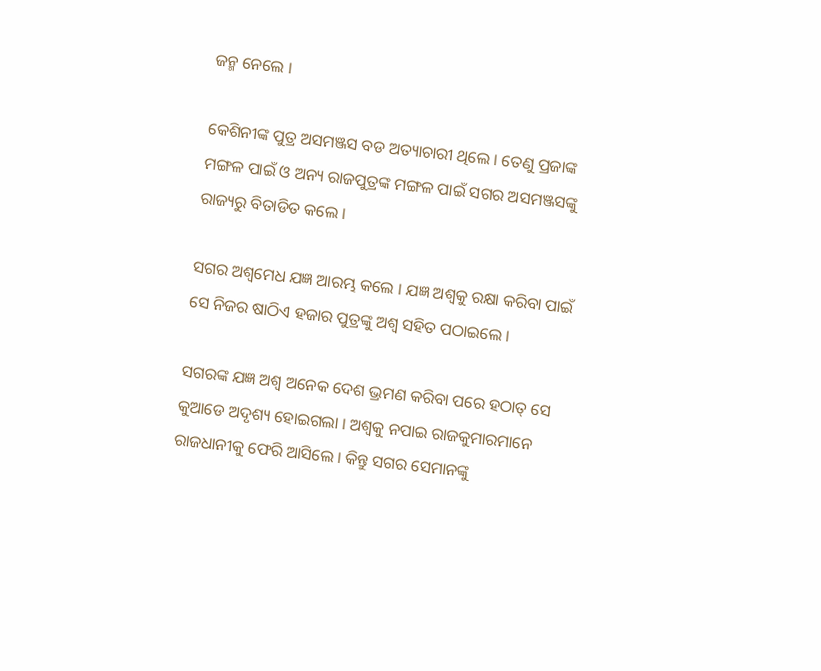ଜନ୍ମ ନେଲେ ।

କେଶିନୀଙ୍କ ପୁତ୍ର ଅସମଞ୍ଜସ ବଡ ଅତ୍ୟାଚାରୀ ଥିଲେ । ତେଣୁ ପ୍ରଜାଙ୍କ ମଙ୍ଗଳ ପାଇଁ ଓ ଅନ୍ୟ ରାଜପୁତ୍ରଙ୍କ ମଙ୍ଗଳ ପାଇଁ ସଗର ଅସମଞ୍ଜସଙ୍କୁ ରାଜ୍ୟରୁ ବିତାଡିତ କଲେ ।

ସଗର ଅଶ୍ୱମେଧ ଯଜ୍ଞ ଆରମ୍ଭ କଲେ । ଯଜ୍ଞ ଅଶ୍ୱକୁ ରକ୍ଷା କରିବା ପାଇଁ ସେ ନିଜର ଷାଠିଏ ହଜାର ପୁତ୍ରଙ୍କୁ ଅଶ୍ୱ ସହିତ ପଠାଇଲେ ।

ସଗରଙ୍କ ଯଜ୍ଞ ଅଶ୍ୱ ଅନେକ ଦେଶ ଭ୍ରମଣ କରିବା ପରେ ହଠାତ୍ ସେ କୁଆଡେ ଅଦୃଶ୍ୟ ହୋଇଗଲା । ଅଶ୍ୱକୁ ନପାଇ ରାଜକୁମାରମାନେ ରାଜଧାନୀକୁ ଫେରି ଆସିଲେ । କିନ୍ତୁ ସଗର ସେମାନଙ୍କୁ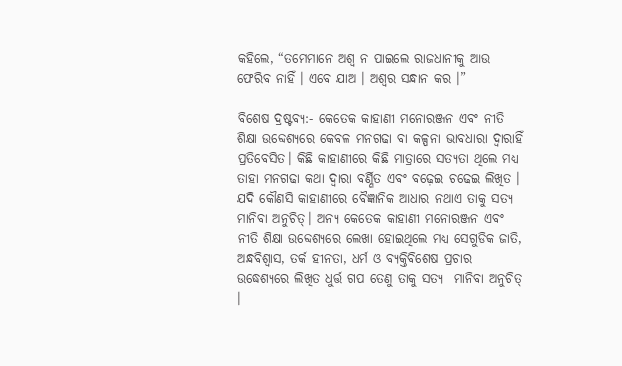କହିଲେ, “ତମେମାନେ ଅଶ୍ୱ ନ ପାଇଲେ ରାଜଧାନୀକୁ ଆଉ ଫେରିବ ନାହିଁ । ଏବେ ଯାଅ । ଅଶ୍ୱର ସନ୍ଧାନ କର ।”

ବିଶେଷ ଦ୍ରଷ୍ଟବ୍ୟ:- କେତେକ କାହାଣୀ ମନୋରଞ୍ଜନ ଏବଂ ନୀତି ଶିକ୍ଷା ଉବ୍ଦେଶ୍ୟରେ କେବଳ ମନଗଢା ବା କଳ୍ପନା ଭାବଧାରା ଦ୍ୱାରାହିଁ ପ୍ରତିବେସିତ। କିଛି କାହାଣୀରେ କିଛି ମାତ୍ରାରେ ସତ୍ୟତା ଥିଲେ ମଧ୍ୟ ତାହା ମନଗଢା କଥା ଦ୍ୱାରା ବର୍ଣ୍ଣିତ ଏବଂ ବଢ଼େଇ ଚଢେଇ ଲିଖିତ । ଯଦି କୌଣସି କାହାଣୀରେ ବୈଜ୍ଞାନିକ ଆଧାର ନଥାଏ ତାକୁ ସତ୍ୟ ମାନିବା ଅନୁଚିତ୍। ଅନ୍ୟ କେତେକ କାହାଣୀ ମନୋରଞ୍ଜନ ଏବଂ ନୀତି ଶିକ୍ଷା ଉବ୍ଦେଶ୍ୟରେ ଲେଖା ହୋଇଥିଲେ ମଧ୍ୟ ସେଗୁଡିକ ଜାତି, ଅନ୍ଧବିଶ୍ୱାସ, ତର୍କ ହୀନତା, ଧର୍ମ ଓ ବ୍ୟକ୍ତିବିଶେଷ ପ୍ରଚାର ଉଦ୍ଧେଶ୍ୟରେ ଲିଖିତ ଧୁର୍ତ୍ତ ଗପ ତେଣୁ ତାକୁ ସତ୍ୟ  ମାନିବା ଅନୁଚିତ୍ ।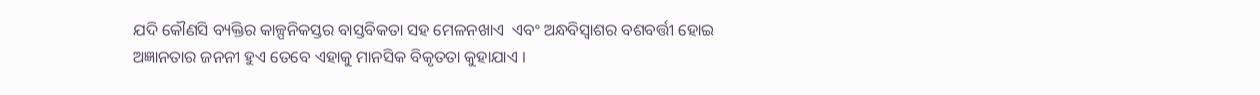ଯଦି କୌଣସି ବ୍ୟକ୍ତିର କାଳ୍ପନିକସ୍ତର ବାସ୍ତବିକତା ସହ ମେଳନଖାଏ  ଏବଂ ଅନ୍ଧବିସ୍ଵାଶର ବଶବର୍ତ୍ତୀ ହୋଇ ଅଜ୍ଞାନତାର ଜନନୀ ହୁଏ ତେବେ ଏହାକୁ ମାନସିକ ବିକୃତତା କୁହାଯାଏ ।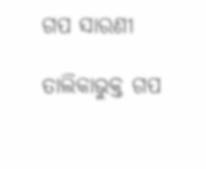ଗପ ସାରଣୀ

ତାଲିକାଭୁକ୍ତ ଗପ